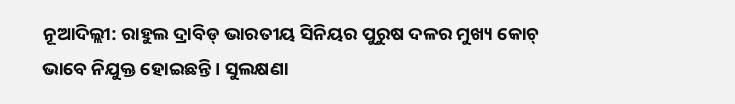ନୂଆଦିଲ୍ଲୀ: ରାହୁଲ ଦ୍ରାବିଡ୍ ଭାରତୀୟ ସିନିୟର ପୁରୁଷ ଦଳର ମୁଖ୍ୟ କୋଚ୍ ଭାବେ ନିଯୁକ୍ତ ହୋଇଛନ୍ତି । ସୁଲକ୍ଷଣା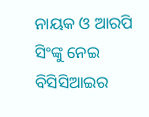ନାୟକ ଓ ଆରପି ସିଂଙ୍କୁ ନେଇ ବିସିସିଆଇର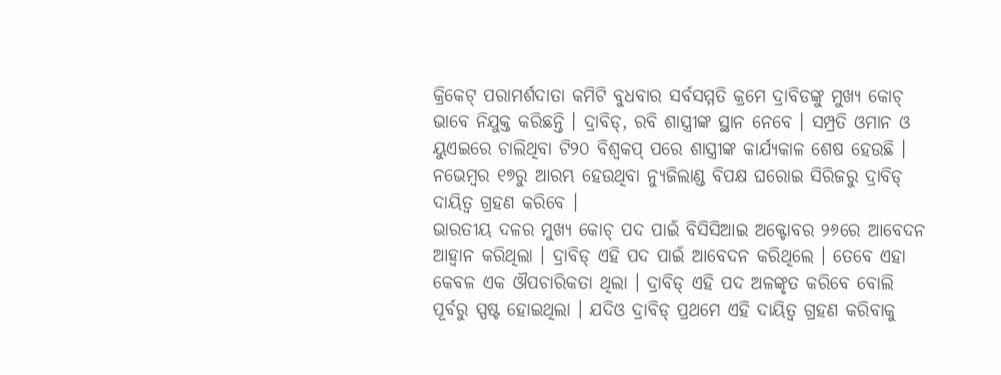କ୍ରିକେଟ୍ ପରାମର୍ଶଦାତା କମିଟି ବୁଧବାର ସର୍ବସମ୍ମତି କ୍ରମେ ଦ୍ରାବିଡଙ୍କୁ ମୁଖ୍ୟ କୋଚ୍ ଭାବେ ନିଯୁକ୍ତ କରିଛନ୍ତି । ଦ୍ରାବିଡ୍, ରବି ଶାସ୍ତ୍ରୀଙ୍କ ସ୍ଥାନ ନେବେ । ସମ୍ପ୍ରତି ଓମାନ ଓ ୟୁଏଇରେ ଚାଲିଥିବା ଟି୨୦ ବିଶ୍ୱକପ୍ ପରେ ଶାସ୍ତ୍ରୀଙ୍କ କାର୍ଯ୍ୟକାଳ ଶେଷ ହେଉଛି । ନଭେମ୍ବର ୧୭ରୁ ଆରମ୍ଭ ହେଉଥିବା ନ୍ୟୁଜିଲାଣ୍ଡ ବିପକ୍ଷ ଘରୋଇ ସିରିଜରୁ ଦ୍ରାବିଡ୍ ଦାୟିତ୍ୱ ଗ୍ରହଣ କରିବେ ।
ଭାରତୀୟ ଦଳର ମୁଖ୍ୟ କୋଚ୍ ପଦ ପାଇଁ ବିସିସିଆଇ ଅକ୍ଟୋବର ୨୬ରେ ଆବେଦନ ଆହ୍ୱାନ କରିଥିଲା । ଦ୍ରାବିଡ୍ ଏହି ପଦ ପାଇଁ ଆବେଦନ କରିଥିଲେ । ତେବେ ଏହା କେବଳ ଏକ ଔପଚାରିକତା ଥିଲା । ଦ୍ରାବିଡ୍ ଏହି ପଦ ଅଳଙ୍କୃତ କରିବେ ବୋଲି ପୂର୍ବରୁ ସ୍ପଷ୍ଟ ହୋଇଥିଲା । ଯଦିଓ ଦ୍ରାବିଡ୍ ପ୍ରଥମେ ଏହି ଦାୟିତ୍ୱ ଗ୍ରହଣ କରିବାକୁ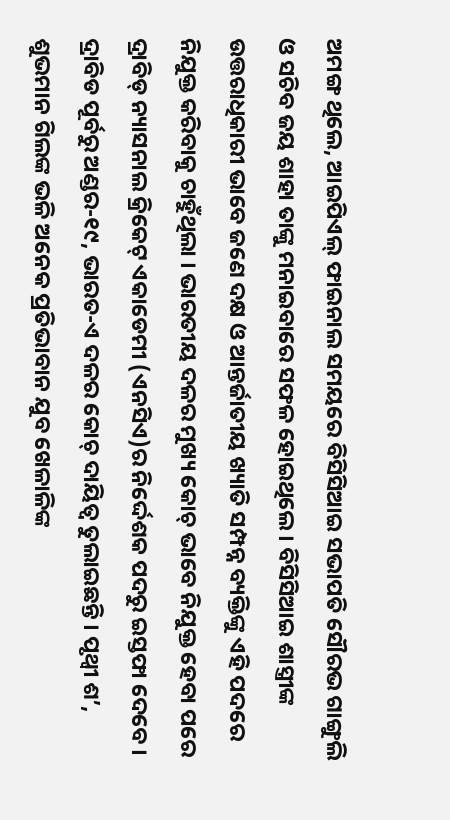ଅମଙ୍ଗ ଥିଲେ, ଆଇପିଏଲ୍ ଫାଇନାଲ ସମୟରେ ବିସିସିଆଇ ସଭାପତି ସୌରଭ ଗାଙ୍ଗୁଲି ଓ ସଚିବ ଜୟ ଶାହା ତାଙ୍କୁ ମନାଇବାରେ ସଫଳ ହୋଇଥିଲେ । ବିସିସିଆଇ ଶାସ୍ତ୍ରୀଙ୍କ ଉତ୍ତରାଧିକାରୀ ଭାବେ ଜଣେ ଦକ୍ଷ ଓ ଆନ୍ତର୍ଜାତୀୟ ଖ୍ୟାତି ସମ୍ପନ୍ନ ବ୍ୟକ୍ତିଙ୍କୁ ଏହି ପଦରେ ନିଯୁକ୍ତ କରିବାକୁ ଚାହୁଁଥିଲା । ଭାରତୀୟ ଦଳର ମୁଖ୍ୟ କୋଚ୍ ଭାବେ ନିଯୁକ୍ତ ହେବା ପରେ ଦ୍ରାବିଡ୍ ନ୍ୟାସନାଲ କ୍ରିକେଟ୍ ଏକାଡେମୀ (ଏନସିଏ)ର ନିର୍ଦ୍ଦେଶକ ପଦରୁ ଇସ୍ତଫା ଦେବେ । ଦ୍ରାବିଡ ପୂର୍ବରୁ ଅଣ୍ଡର-୧୯, ଭାରତ-ଏ ଦଳର କୋଚ୍ ଦାୟିତ୍ୱ ତୁଲାଇଛନ୍ତି । ପୃଥ୍ୱୀ ଶ’, ଶୁଭମାନ ଗିଲଙ୍କ ଭଳି ଅନେକ ପ୍ରତିଭାବାନ ଯୁବ ଖେଳାଳିଙ୍କ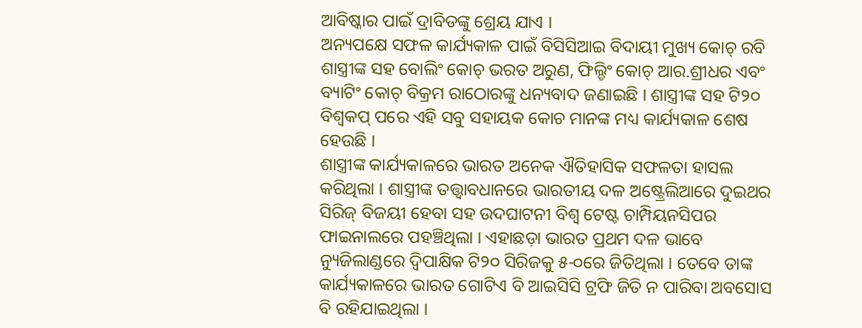ଆବିଷ୍କାର ପାଇଁ ଦ୍ରାବିଡଙ୍କୁ ଶ୍ରେୟ ଯାଏ ।
ଅନ୍ୟପକ୍ଷେ ସଫଳ କାର୍ଯ୍ୟକାଳ ପାଇଁ ବିସିସିଆଇ ବିଦାୟୀ ମୁଖ୍ୟ କୋଚ୍ ରବି ଶାସ୍ତ୍ରୀଙ୍କ ସହ ବୋଲିଂ କୋଚ୍ ଭରତ ଅରୁଣ, ଫିଲ୍ଡିଂ କୋଚ୍ ଆର.ଶ୍ରୀଧର ଏବଂ ବ୍ୟାଟିଂ କୋଚ୍ ବିକ୍ରମ ରାଠୋରଙ୍କୁ ଧନ୍ୟବାଦ ଜଣାଇଛି । ଶାସ୍ତ୍ରୀଙ୍କ ସହ ଟି୨୦ ବିଶ୍ୱକପ୍ ପରେ ଏହି ସବୁ ସହାୟକ କୋଚ ମାନଙ୍କ ମଧ୍ୟ କାର୍ଯ୍ୟକାଳ ଶେଷ ହେଉଛି ।
ଶାସ୍ତ୍ରୀଙ୍କ କାର୍ଯ୍ୟକାଳରେ ଭାରତ ଅନେକ ଐତିହାସିକ ସଫଳତା ହାସଲ କରିଥିଲା । ଶାସ୍ତ୍ରୀଙ୍କ ତତ୍ତ୍ୱାବଧାନରେ ଭାରତୀୟ ଦଳ ଅଷ୍ଟ୍ରେଲିଆରେ ଦୁଇଥର ସିରିଜ୍ ବିଜୟୀ ହେବା ସହ ଉଦଘାଟନୀ ବିଶ୍ୱ ଟେଷ୍ଟ ଚାମ୍ପିୟନସିପର ଫାଇନାଲରେ ପହଞ୍ଚିଥିଲା । ଏହାଛଡ଼ା ଭାରତ ପ୍ରଥମ ଦଳ ଭାବେ ନ୍ୟୁଜିଲାଣ୍ଡରେ ଦ୍ୱିପାକ୍ଷିକ ଟି୨୦ ସିରିଜକୁ ୫-୦ରେ ଜିତିଥିଲା । ତେବେ ତାଙ୍କ କାର୍ଯ୍ୟକାଳରେ ଭାରତ ଗୋଟିଏ ବି ଆଇସିସି ଟ୍ରଫି ଜିତି ନ ପାରିବା ଅବସୋସ ବି ରହିଯାଇଥିଲା ।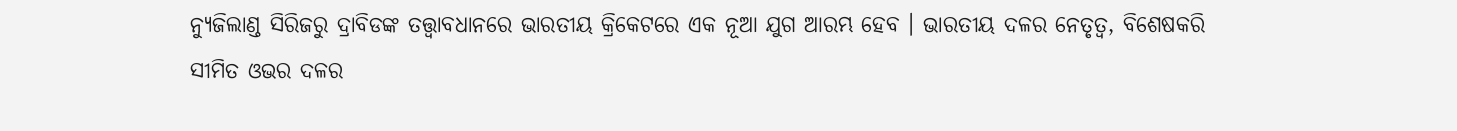ନ୍ୟୁଜିଲାଣ୍ଡ ସିରିଜରୁ ଦ୍ରାବିଡଙ୍କ ତତ୍ତ୍ୱାବଧାନରେ ଭାରତୀୟ କ୍ରିକେଟରେ ଏକ ନୂଆ ଯୁଗ ଆରମ୍ଭ ହେବ । ଭାରତୀୟ ଦଳର ନେତୃତ୍ୱ, ବିଶେଷକରି ସୀମିତ ଓଭର ଦଳର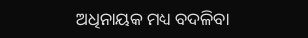ଅଧିନାୟକ ମଧ୍ୟ ବଦଳିବା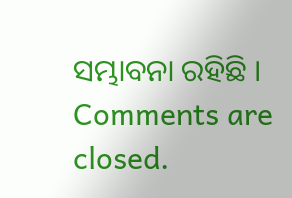ସମ୍ଭାବନା ରହିଛି ।
Comments are closed.